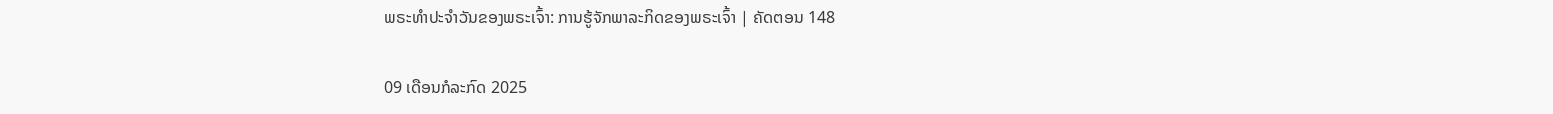ພຣະທຳປະຈຳວັນຂອງພຣະເຈົ້າ: ການຮູ້ຈັກພາລະກິດຂອງພຣະເຈົ້າ | ຄັດຕອນ 148

09 ເດືອນກໍລະກົດ 2025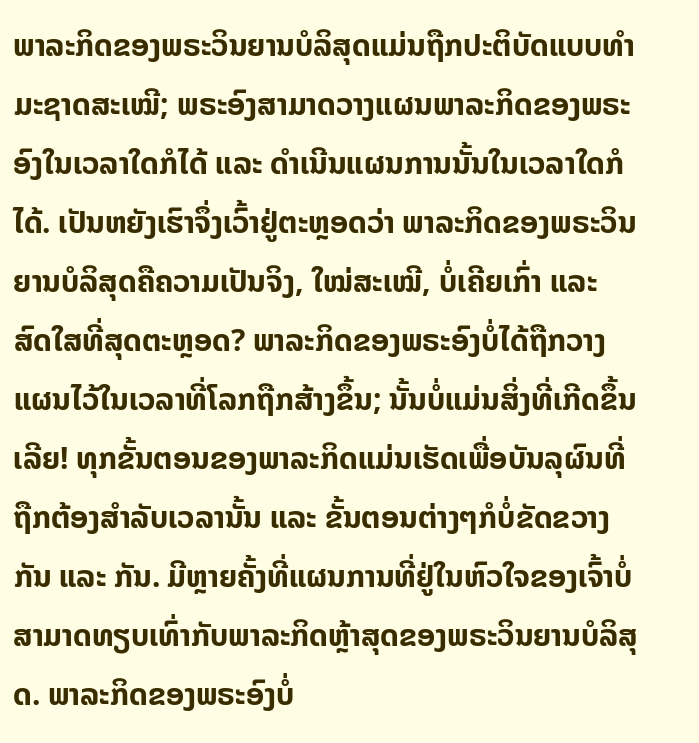ພາລະກິດຂອງພຣະວິນຍານບໍລິສຸດແມ່ນຖືກປະຕິບັດແບບທໍາມະຊາດສະເໝີ; ພຣະອົງສາມາດວາງແຜນພາລະກິດຂອງພຣະອົງໃນເວລາໃດກໍໄດ້ ແລະ ດໍາເນີນແຜນການນັ້ນໃນເວລາໃດກໍໄດ້. ເປັນຫຍັງເຮົາຈຶ່ງເວົ້າຢູ່ຕະຫຼອດວ່າ ພາລະກິດຂອງພຣະວິນຍານບໍລິສຸດຄືຄວາມເປັນຈິງ, ໃໝ່ສະເໝີ, ບໍ່ເຄີຍເກົ່າ ແລະ ສົດໃສທີ່ສຸດຕະຫຼອດ? ພາລະກິດຂອງພຣະອົງບໍ່ໄດ້ຖືກວາງແຜນໄວ້ໃນເວລາທີ່ໂລກຖືກສ້າງຂຶ້ນ; ນັ້ນບໍ່ແມ່ນສິ່ງທີ່ເກີດຂຶ້ນເລີຍ! ທຸກຂັ້ນຕອນຂອງພາລະກິດແມ່ນເຮັດເພື່ອບັນລຸຜົນທີ່ຖືກຕ້ອງສໍາລັບເວລານັ້ນ ແລະ ຂັ້ນຕອນຕ່າງໆກໍບໍ່ຂັດຂວາງກັນ ແລະ ກັນ. ມີຫຼາຍຄັ້ງທີ່ແຜນການທີ່ຢູ່ໃນຫົວໃຈຂອງເຈົ້າບໍ່ສາມາດທຽບເທົ່າກັບພາລະກິດຫຼ້າສຸດຂອງພຣະວິນຍານບໍລິສຸດ. ພາລະກິດຂອງພຣະອົງບໍ່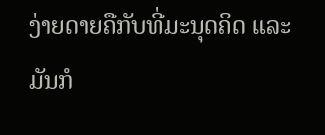ງ່າຍດາຍຄືກັບທີ່ມະນຸດຄິດ ແລະ ມັນກໍ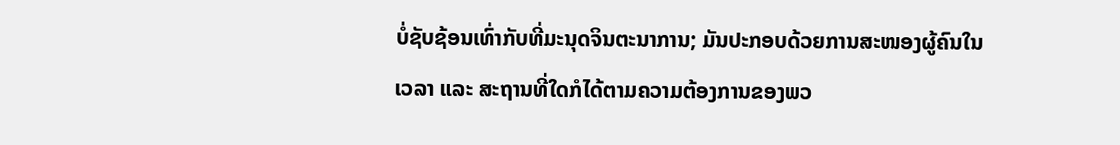ບໍ່ຊັບຊ້ອນເທົ່າກັບທີ່ມະນຸດຈິນຕະນາການ; ມັນປະກອບດ້ວຍການສະໜອງຜູ້ຄົນໃນເວລາ ແລະ ສະຖານທີ່ໃດກໍໄດ້ຕາມຄວາມຕ້ອງການຂອງພວ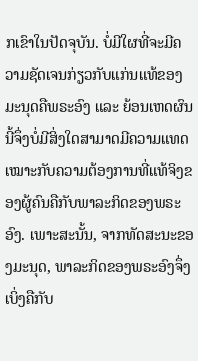ກເຂົາໃນປັດຈຸບັນ. ບໍ່ມີໃຜທີ່ຈະມີຄວາມຊັດເຈນກ່ຽວກັບແກ່ນແທ້ຂອງມະນຸດຄືພຣະອົງ ແລະ ຍ້ອນເຫດຜົນນີ້ຈຶ່ງບໍ່ມີສິ່ງໃດສາມາດມີຄວາມແທດເໝາະກັບຄວາມຕ້ອງການທີ່ແທ້ຈິງຂອງຜູ້ຄົນຄືກັບພາລະກິດຂອງພຣະອົງ. ເພາະສະນັ້ນ, ຈາກທັດສະນະຂອງມະນຸດ, ພາລະກິດຂອງພຣະອົງຈຶ່ງເບິ່ງຄືກັບ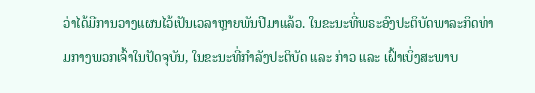ວ່າໄດ້ມີການວາງແຜນໄວ້ເປັນເວລາຫຼາຍພັນປີມາແລ້ວ. ໃນຂະນະທີ່ພຣະອົງປະຕິບັດພາລະກິດທ່າມກາງພວກເຈົ້າໃນປັດຈຸບັນ, ໃນຂະນະທີ່ກໍາລັງປະຕິບັດ ແລະ ກ່າວ ແລະ ເຝົ້າເບິ່ງສະພາບ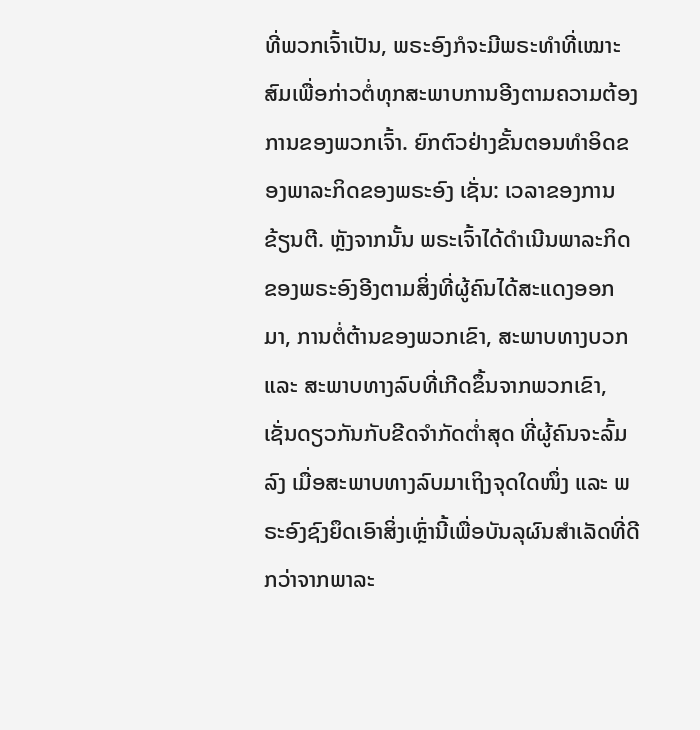ທີ່ພວກເຈົ້າເປັນ, ພຣະອົງກໍຈະມີພຣະທໍາທີ່ເໝາະສົມເພື່ອກ່າວຕໍ່ທຸກສະພາບການອີງຕາມຄວາມຕ້ອງການຂອງພວກເຈົ້າ. ຍົກຕົວຢ່າງຂັ້ນຕອນທໍາອິດຂອງພາລະກິດຂອງພຣະອົງ ເຊັ່ນ: ເວລາຂອງການຂ້ຽນຕີ. ຫຼັງຈາກນັ້ນ ພຣະເຈົ້າໄດ້ດໍາເນີນພາລະກິດຂອງພຣະອົງອີງຕາມສິ່ງທີ່ຜູ້ຄົນໄດ້ສະແດງອອກມາ, ການຕໍ່ຕ້ານຂອງພວກເຂົາ, ສະພາບທາງບວກ ແລະ ສະພາບທາງລົບທີ່ເກີດຂຶ້ນຈາກພວກເຂົາ, ເຊັ່ນດຽວກັນກັບຂີດຈໍາກັດຕໍ່າສຸດ ທີ່ຜູ້ຄົນຈະລົ້ມລົງ ເມື່ອສະພາບທາງລົບມາເຖິງຈຸດໃດໜຶ່ງ ແລະ ພຣະອົງຊົງຍຶດເອົາສິ່ງເຫຼົ່ານີ້ເພື່ອບັນລຸຜົນສໍາເລັດທີ່ດີກວ່າຈາກພາລະ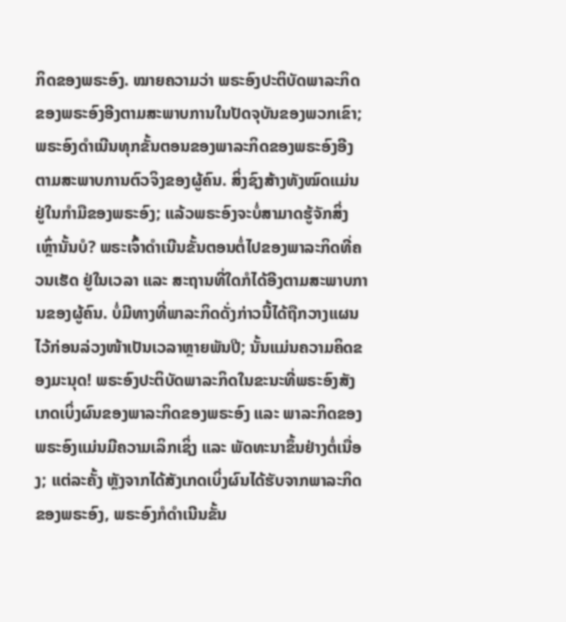ກິດຂອງພຣະອົງ. ໝາຍຄວາມວ່າ ພຣະອົງປະຕິບັດພາລະກິດຂອງພຣະອົງອີງຕາມສະພາບການໃນປັດຈຸບັນຂອງພວກເຂົາ; ພຣະອົງດໍາເນີນທຸກຂັ້ນຕອນຂອງພາລະກິດຂອງພຣະອົງອີງຕາມສະພາບການຕົວຈິງຂອງຜູ້ຄົນ. ສິ່ງຊົງສ້າງທັງໝົດແມ່ນຢູ່ໃນກໍາມືຂອງພຣະອົງ; ແລ້ວພຣະອົງຈະບໍ່ສາມາດຮູ້ຈັກສິ່ງເຫຼົ່ານັ້ນບໍ? ພຣະເຈົ້າດໍາເນີນຂັ້ນຕອນຕໍ່ໄປຂອງພາລະກິດທີ່ຄວນເຮັດ ຢູ່ໃນເວລາ ແລະ ສະຖານທີ່ໃດກໍໄດ້ອີງຕາມສະພາບການຂອງຜູ້ຄົນ. ບໍ່ມີທາງທີ່ພາລະກິດດັ່ງກ່າວນີ້ໄດ້ຖືກວາງແຜນໄວ້ກ່ອນລ່ວງໜ້າເປັນເວລາຫຼາຍພັນປີ; ນັ້ນແມ່ນຄວາມຄິດຂອງມະນຸດ! ພຣະອົງປະຕິບັດພາລະກິດໃນຂະນະທີ່ພຣະອົງສັງເກດເບິ່ງຜົນຂອງພາລະກິດຂອງພຣະອົງ ແລະ ພາລະກິດຂອງພຣະອົງແມ່ນມີຄວາມເລິກເຊິ່ງ ແລະ ພັດທະນາຂຶ້ນຢ່າງຕໍ່ເນື່ອງ; ແຕ່ລະຄັ້ງ ຫຼັງຈາກໄດ້ສັງເກດເບິ່ງຜົນໄດ້ຮັບຈາກພາລະກິດຂອງພຣະອົງ, ພຣະອົງກໍດໍາເນີນຂັ້ນ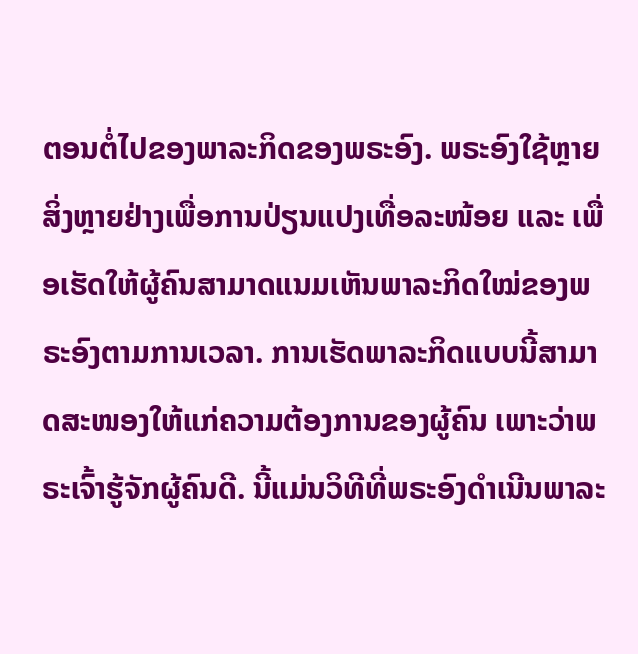ຕອນຕໍ່ໄປຂອງພາລະກິດຂອງພຣະອົງ. ພຣະອົງໃຊ້ຫຼາຍສິ່ງຫຼາຍຢ່າງເພື່ອການປ່ຽນແປງເທື່ອລະໜ້ອຍ ແລະ ເພື່ອເຮັດໃຫ້ຜູ້ຄົນສາມາດແນມເຫັນພາລະກິດໃໝ່ຂອງພຣະອົງຕາມການເວລາ. ການເຮັດພາລະກິດແບບນີ້ສາມາດສະໜອງໃຫ້ແກ່ຄວາມຕ້ອງການຂອງຜູ້ຄົນ ເພາະວ່າພຣະເຈົ້າຮູ້ຈັກຜູ້ຄົນດີ. ນີ້ແມ່ນວິທີທີ່ພຣະອົງດໍາເນີນພາລະ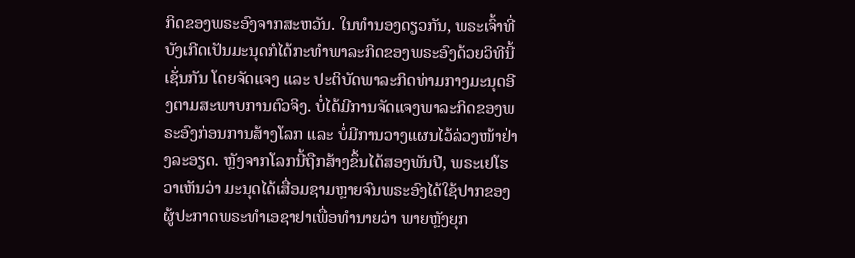ກິດຂອງພຣະອົງຈາກສະຫວັນ. ໃນທໍານອງດຽວກັນ, ພຣະເຈົ້າທີ່ບັງເກີດເປັນມະນຸດກໍໄດ້ກະທຳພາລະກິດຂອງພຣະອົງດ້ວຍວິທີນີ້ເຊັ່ນກັນ ໂດຍຈັດແຈງ ແລະ ປະຕິບັດພາລະກິດທ່າມກາງມະນຸດອີງຕາມສະພາບການຕົວຈິງ. ບໍ່ໄດ້ມີການຈັດແຈງພາລະກິດຂອງພຣະອົງກ່ອນການສ້າງໂລກ ແລະ ບໍ່ມີການວາງແຜນໄວ້ລ່ວງໜ້າຢ່າງລະອຽດ. ຫຼັງຈາກໂລກນີ້ຖືກສ້າງຂຶ້ນໄດ້ສອງພັນປີ, ພຣະເຢໂຮວາເຫັນວ່າ ມະນຸດໄດ້ເສື່ອມຊາມຫຼາຍຈົນພຣະອົງໄດ້ໃຊ້ປາກຂອງຜູ້ປະກາດພຣະທໍາເອຊາຢາເພື່ອທໍານາຍວ່າ ພາຍຫຼັງຍຸກ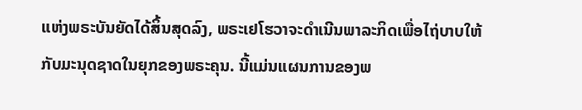ແຫ່ງພຣະບັນຍັດໄດ້ສິ້ນສຸດລົງ, ພຣະເຢໂຮວາຈະດໍາເນີນພາລະກິດເພື່ອໄຖ່ບາບໃຫ້ກັບມະນຸດຊາດໃນຍຸກຂອງພຣະຄຸນ. ນີ້ແມ່ນແຜນການຂອງພ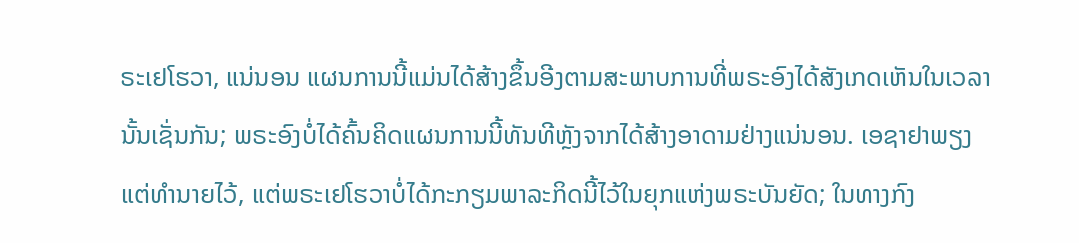ຣະເຢໂຮວາ, ແນ່ນອນ ແຜນການນີ້ແມ່ນໄດ້ສ້າງຂຶ້ນອີງຕາມສະພາບການທີ່ພຣະອົງໄດ້ສັງເກດເຫັນໃນເວລານັ້ນເຊັ່ນກັນ; ພຣະອົງບໍ່ໄດ້ຄົ້ນຄິດແຜນການນີ້ທັນທີຫຼັງຈາກໄດ້ສ້າງອາດາມຢ່າງແນ່ນອນ. ເອຊາຢາພຽງແຕ່ທໍານາຍໄວ້, ແຕ່ພຣະເຢໂຮວາບໍ່ໄດ້ກະກຽມພາລະກິດນີ້ໄວ້ໃນຍຸກແຫ່ງພຣະບັນຍັດ; ໃນທາງກົງ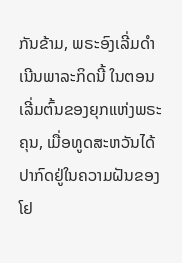ກັນຂ້າມ, ພຣະອົງເລີ່ມດໍາເນີນພາລະກິດນີ້ ໃນຕອນເລີ່ມຕົ້ນຂອງຍຸກແຫ່ງພຣະຄຸນ, ເມື່ອທູດສະຫວັນໄດ້ປາກົດຢູ່ໃນຄວາມຝັນຂອງໂຢ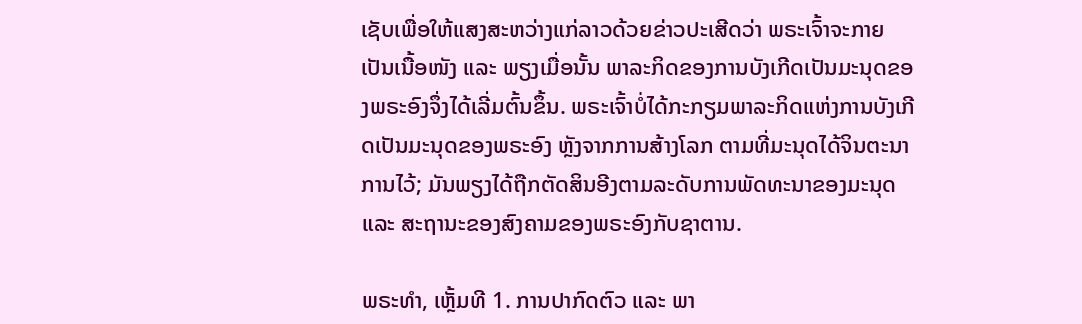ເຊັບເພື່ອໃຫ້ແສງສະຫວ່າງແກ່ລາວດ້ວຍຂ່າວປະເສີດວ່າ ພຣະເຈົ້າຈະກາຍເປັນເນື້ອໜັງ ແລະ ພຽງເມື່ອນັ້ນ ພາລະກິດຂອງການບັງເກີດເປັນມະນຸດຂອງພຣະອົງຈຶ່ງໄດ້ເລີ່ມຕົ້ນຂຶ້ນ. ພຣະເຈົ້າບໍ່ໄດ້ກະກຽມພາລະກິດແຫ່ງການບັງເກີດເປັນມະນຸດຂອງພຣະອົງ ຫຼັງຈາກການສ້າງໂລກ ຕາມທີ່ມະນຸດໄດ້ຈິນຕະນາການໄວ້; ມັນພຽງໄດ້ຖືກຕັດສິນອີງຕາມລະດັບການພັດທະນາຂອງມະນຸດ ແລະ ສະຖານະຂອງສົງຄາມຂອງພຣະອົງກັບຊາຕານ.

ພຣະທຳ, ເຫຼັ້ມທີ 1. ການປາກົດຕົວ ແລະ ພາ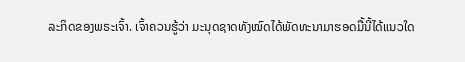ລະກິດຂອງພຣະເຈົ້າ. ເຈົ້າຄວນຮູ້ວ່າ ມະນຸດຊາດທັງໝົດໄດ້ພັດທະນາມາຮອດມື້ນີ້ໄດ້ແນວໃດ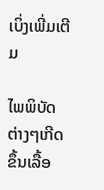ເບິ່ງເພີ່ມເຕີມ

ໄພພິບັດຕ່າງໆເກີດຂຶ້ນເລື້ອ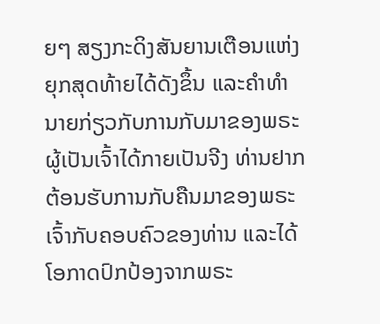ຍໆ ສຽງກະດິງສັນຍານເຕືອນແຫ່ງຍຸກສຸດທ້າຍໄດ້ດັງຂຶ້ນ ແລະຄໍາທໍານາຍກ່ຽວກັບການກັບມາຂອງພຣະຜູ້ເປັນເຈົ້າໄດ້ກາຍເປັນຈີງ ທ່ານຢາກຕ້ອນຮັບການກັບຄືນມາຂອງພຣະເຈົ້າກັບຄອບຄົວຂອງທ່ານ ແລະໄດ້ໂອກາດປົກປ້ອງຈາກພຣະ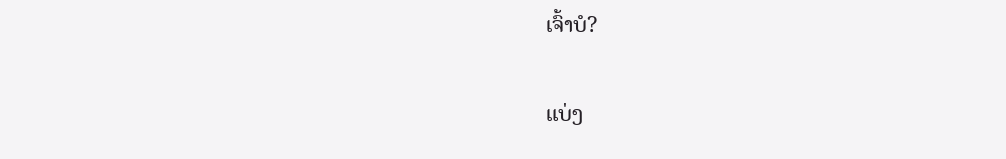ເຈົ້າບໍ?

ແບ່ງ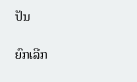ປັນ

ຍົກເລີກ